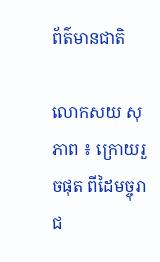ព័ត៌មានជាតិ

លោកសយ សុភាព ៖ ក្រោយរួចផុត ពីដៃមច្ចុរាជ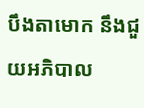បឹងតាមោក នឹងជួយអភិបាល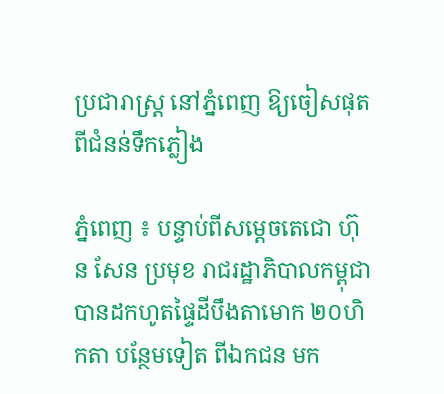ប្រជារាស្រ្ត នៅភ្នំពេញ ឱ្យចៀសផុត ពីជំនន់ទឹកភ្លៀង

ភ្នំពេញ ៖ បន្ទាប់ពីសម្ដេចតេជោ ហ៊ុន សែន ប្រមុខ រាជរដ្ឋាភិបាលកម្ពុជា បានដកហូតផ្ទៃដីបឹងតាមោក ២០ហិកតា បន្ថែមទៀត ពីឯកជន មក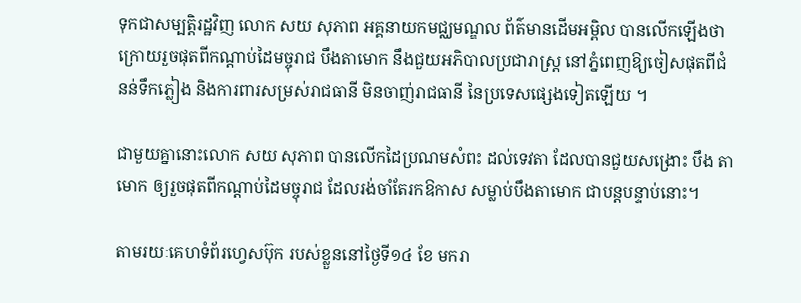ទុកជាសម្បត្តិរដ្ឋវិញ លោក សយ សុភាព អគ្គនាយកមជ្ឈមណ្ឌល ព័ត៌មានដើមអម្ពិល បានលើកឡើងថា ក្រោយរួចផុតពីកណ្ដាប់ដៃមច្ចុរាជ បឹងតាមោក នឹងជួយអភិបាលប្រជារាស្រ្ត នៅភ្នំពេញឱ្យចៀសផុតពីជំនន់ទឹកភ្លៀង និងការពារសម្រស់រាជធានី មិនចាញ់រាជធានី នៃប្រទេសផ្សេងទៀតឡើយ ។

ជាមួយគ្នានោះលោក សយ សុភាព បានលើកដៃប្រណមសំពះ ដល់ទេវតា ដែលបានជួយសង្រោះ បឹង តាមោក ឲ្យរួចផុតពីកណ្តាប់ដៃមច្ចុរាជ ដែលរង់ចាំតែរកឱកាស សម្លាប់បឹងតាមោក ជាបន្តបន្ទាប់នោះ។

តាមរយៈគេហទំព័រហ្វេសប៊ុក របស់ខ្លួននៅថ្ងៃទី១៤ ខែ មករា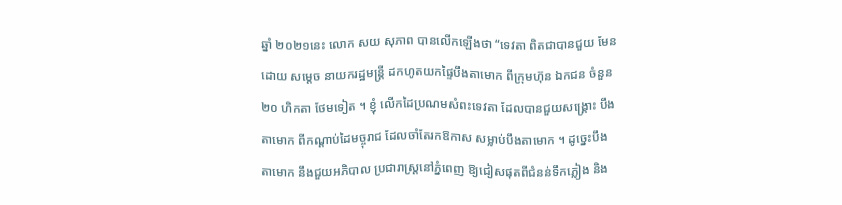ឆ្នាំ ២០២១នេះ លោក សយ សុភាព បានលើកឡើងថា “ទេវតា ពិតជាបានជួយ មែន ដោយ សម្តេច នាយករដ្ឋមន្ត្រី ដកហូតយកផ្ទៃបឹងតាមោក ពីក្រុមហ៊ុន ឯកជន ចំនួន ២០ ហិកតា ថែមទៀត ។ ខ្ញុំ លើកដៃប្រណមសំពះទេវតា ដែលបានជួយសង្រ្គោះ បឹង តាមោក ពីកណ្តាប់ដៃមច្ចុរាជ ដែលចាំតែរកឱកាស សម្លាប់បឹងតាមោក ។ ដូច្នេះបឹងតាមោក នឹងជួយអភិបាល ប្រជារាស្រ្តនៅភ្នំពេញ ឱ្យជៀសផុតពីជំនន់ទឹកភ្លៀង និង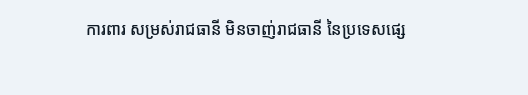ការពារ សម្រស់រាជធានី មិនចាញ់រាជធានី នៃប្រទេសផ្សេ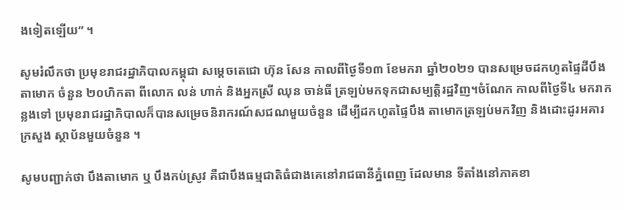ងទៀតឡើយ” ។

សូមរំលឹកថា ប្រមុខរាជរដ្ឋាភិបាលកម្ពុជា សម្ដេចតេជោ ហ៊ុន សែន កាលពីថ្ងៃទី១៣ ខែមករា ឆ្នាំ២០២១ បានសម្រេចដកហូតផ្ទៃដីបឹងតាមោក ចំនួន ២០ហិកតា ពីលោក លន់ ហាក់ និងអ្នកស្រី ឈុន ចាន់ធី ត្រឡប់មកទុកជាសម្បត្តិរដ្ឋវិញ។ចំណែក កាលពីថ្ងៃទី៤ មករាកន្លងទៅ ប្រមុខរាជរដ្ឋាភិបាលក៏បានសម្រេចនិរាករណ៍សជណមួយចំនួន ដើម្បីដកហូតផ្ទៃបឹង តាមោកត្រឡប់មកវិញ និងដោះដូរអគារក្រសួង ស្ថាប័នមួយចំនួន ។

សូមបញ្ជាក់ថា បឹងតាមោក ឬ បឹងកប់ស្រូវ គឺជាបឹងធម្មជាតិធំជាងគេនៅរាជធានីភ្នំពេញ ដែលមាន ទីតាំងនៅភាគខា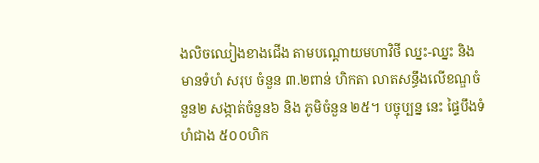ងលិចឈៀងខាងជើង តាមបណ្តោយមហាវិថី ឈ្នះ-ឈ្នះ និងមានទំហំ សរុប ចំនួន ៣.២ពាន់ ហិកតា លាតសន្ធឹងលើខណ្ឌចំនួន២ សង្កាត់ចំនួន៦ និង ភូមិចំនួន ២៥។ បច្ចុប្បន្ន នេះ ផ្ទៃបឹងទំហំជាង ៥០០ហិក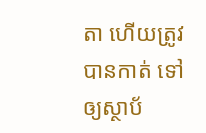តា ហើយត្រូវបានកាត់ ទៅឲ្យស្ថាប័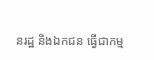នរដ្ឋ និងឯកជន ធ្វើជាកម្ម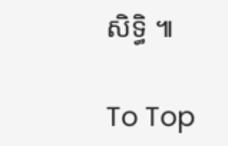សិទ្ធិ ៕

To Top